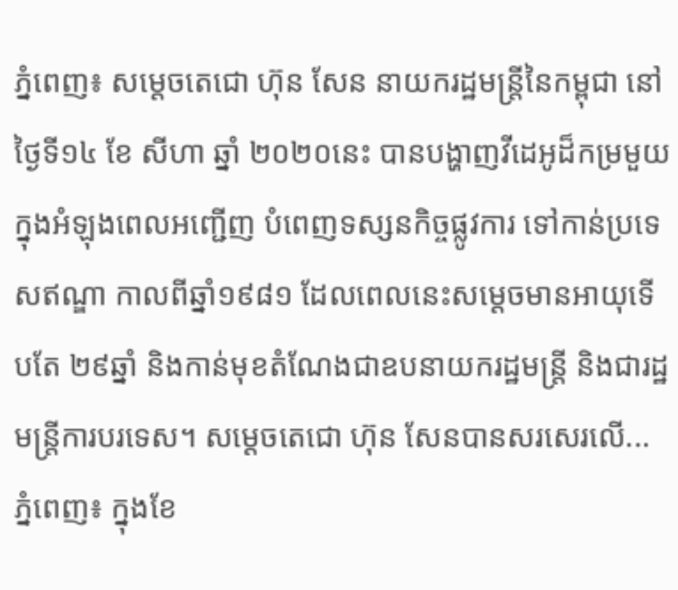ភ្នំពេញ៖ សម្ដេចតេជោ ហ៊ុន សែន នាយករដ្ឋមន្រ្តីនៃកម្ពុជា នៅថ្ងៃទី១៤ ខែ សីហា ឆ្នាំ ២០២០នេះ បានបង្ហាញវីដេអូដ៏កម្រមួយ ក្នុងអំឡុងពេលអញ្ជើញ បំពេញទស្សនកិច្ចផ្លូវការ ទៅកាន់ប្រទេសឥណ្ឌា កាលពីឆ្នាំ១៩៨១ ដែលពេលនេះសម្ដេចមានអាយុទើបតែ ២៩ឆ្នាំ និងកាន់មុខតំណែងជាឧបនាយករដ្ឋមន្ត្រី និងជារដ្ឋមន្ត្រីការបរទេស។ សម្ដេចតេជោ ហ៊ុន សែនបានសរសេរលើ...
ភ្នំពេញ៖ ក្នុងខែ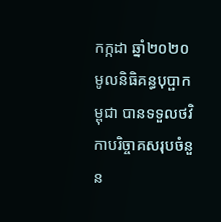កក្កដា ឆ្នាំ២០២០ មូលនិធិគន្ធបុប្ផាកម្ពុជា បានទទួលថវិកាបរិច្ចាគសរុបចំនួន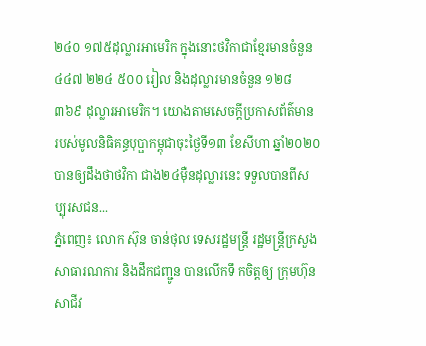២៤០ ១៧៥ដុល្លារអាមេរិក ក្នុងនោះថវិកាជាខ្មែរមានចំនួន ៤៤៧ ២២៤ ៥០០ រៀល និងដុល្លារមានចំនួន ១២៨ ៣៦៩ ដុល្លារអាមេរិក។ យោងតាមសេចក្តីប្រកាសព័ត៌មាន របស់មូលនិធិគន្ធបុប្ផាកម្ពុជាចុះថ្ងៃទី១៣ ខែសីហា ឆ្នាំ២០២០បានឲ្យដឹងថាថវិកា ជាង២៤ម៉ឺនដុល្លារនេះ ទទួលបានពីសប្បុរសជន...
ភ្នំពេញ៖ លោក ស៊ុន ចាន់ថុល ទេសរដ្ឋមន្ត្រី រដ្ឋមន្ត្រីក្រសួងសាធារណការ និងដឹកជញ្ជូន បានលើកទឹ កចិត្តឲ្យ ក្រុមហ៊ុនសាជីវ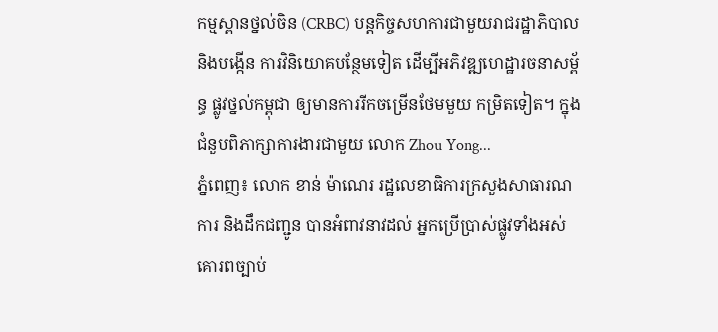កម្មស្ពានថ្នល់ចិន (CRBC) បន្តកិច្ចសហការជាមួយរាជរដ្ឋាភិបាល និងបង្កើន ការវិនិយោគបន្ថែមទៀត ដើម្បីអភិវឌ្ឍហេដ្ឋារចនាសម្ព័ន្ធ ផ្លូវថ្នល់កម្ពុជា ឲ្យមានការរីកចម្រើនថែមមួយ កម្រិតទៀត។ ក្នុងជំនួបពិភាក្សាការងារជាមួយ លោក Zhou Yong...
ភ្នំពេញ៖ លោក ខាន់ ម៉ាណេរ រដ្ឋលេខាធិការក្រសួងសាធារណការ និងដឹកជញ្ជូន បានអំពាវនាវដល់ អ្នកប្រើប្រាស់ផ្លូវទាំងអស់ គោរពច្បាប់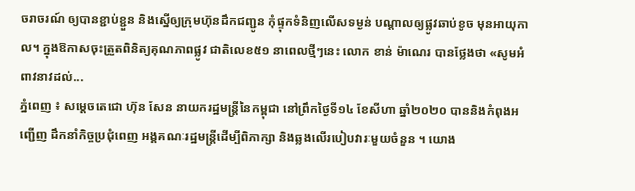ចរាចរណ៍ ឲ្យបានខ្ជាប់ខ្ជួន និងស្នើឲ្យក្រុមហ៊ុនដឹកជញ្ជូន កុំផ្ទុកទំនិញលើសទម្ងន់ បណ្ដាលឲ្យផ្លូវឆាប់ខូច មុនអាយុកាល។ ក្នុងឱកាសចុះត្រួតពិនិត្យគុណភាពផ្លូវ ជាតិលេខ៥១ នាពេលថ្មីៗនេះ លោក ខាន់ ម៉ាណេរ បានថ្លែងថា «សូមអំពាវនាវដល់...
ភ្នំពេញ ៖ សម្តេចតេជោ ហ៊ុន សែន នាយករដ្ឋមន្រ្តីនៃកម្ពុជា នៅព្រឹកថ្ងៃទី១៤ ខែសីហា ឆ្នាំ២០២០ បាននិងកំពុងអញ្ជើញ ដឹកនាំកិច្ចប្រជុំពេញ អង្គគណៈរដ្ឋមន្រ្តីដើម្បីពិភាក្សា និងឆ្លងលើរបៀបវារៈមួយចំនួន ។ យោង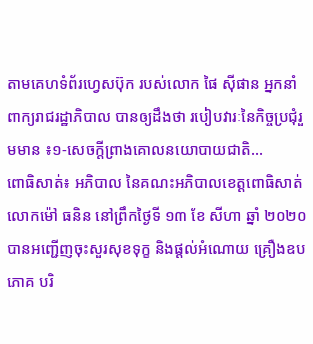តាមគេហទំព័រហ្វេសប៊ុក របស់លោក ផៃ ស៊ីផាន អ្នកនាំពាក្យរាជរដ្ឋាភិបាល បានឲ្យដឹងថា របៀបវារៈនៃកិច្ចប្រជុំរួមមាន ៖១-សេចក្តីព្រាងគោលនយោបាយជាតិ...
ពោធិសាត់៖ អភិបាល នៃគណះអភិបាលខេត្តពោធិសាត់ លោកម៉ៅ ធនិន នៅព្រឹកថ្ងៃទី ១៣ ខែ សីហា ឆ្នាំ ២០២០ បានអញ្ជើញចុះសួរសុខទុក្ខ និងផ្តល់អំណោយ គ្រឿងឧបភោគ បរិ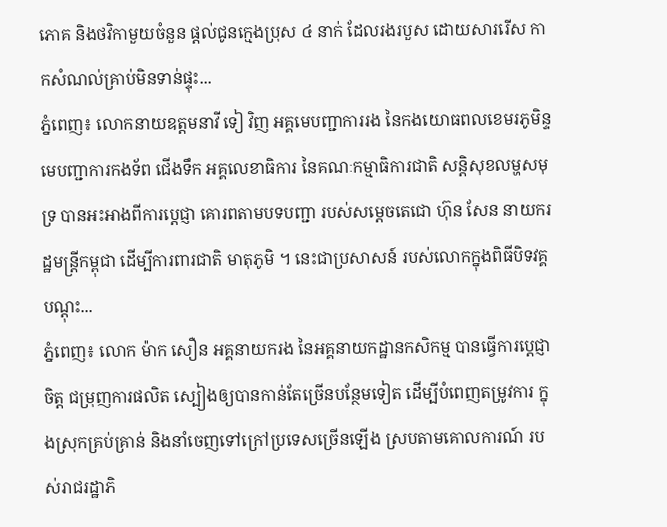ភោគ និងថវិកាមួយចំនួន ផ្តល់ជូនក្មេងប្រុស ៤ នាក់ ដែលរងរបួស ដោយសាររើស កាកសំណល់គ្រាប់មិនទាន់ផ្ទុះ...
ភ្នំពេញ៖ លោកនាយឧត្តមនាវី ទៀ វិញ អគ្គមេបញ្ជាការរង នៃកងយោធពលខេមរភូមិន្ទ មេបញ្ជាការកងទ័ព ជើងទឹក អគ្គលេខាធិការ នៃគណៈកម្មាធិការជាតិ សន្តិសុខលម្ហសមុទ្រ បានអះអាងពីការប្តេជ្ញា គោរពតាមបទបញ្ជា របស់សម្តេចតេជោ ហ៊ុន សែន នាយករដ្ឋមន្រ្តីកម្ពុជា ដើម្បីការពារជាតិ មាតុភូមិ ។ នេះជាប្រសាសន៍ របស់លោកក្នុងពិធីបិទវគ្គបណ្ដុះ...
ភ្នំពេញ៖ លោក ម៉ាក សឿន អគ្គនាយករង នៃអគ្គនាយកដ្ឋានកសិកម្ម បានធ្វើការប្ដេជ្ញាចិត្ត ជម្រុញការផលិត ស្បៀងឲ្យបានកាន់តែច្រើនបន្ថែមទៀត ដើម្បីបំពេញតម្រូវការ ក្នុងស្រុកគ្រប់គ្រាន់ និងនាំចេញទៅក្រៅប្រទេសច្រើនឡើង ស្របតាមគោលការណ៍ របស់រាជរដ្ឋាភិ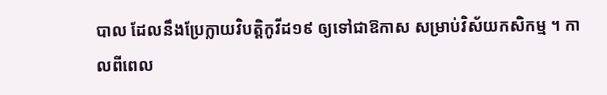បាល ដែលនឹងប្រែក្លាយវិបត្តិកូវីដ១៩ ឲ្យទៅជាឱកាស សម្រាប់វិស័យកសិកម្ម ។ កាលពីពេល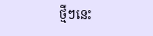ថ្មីៗនេះ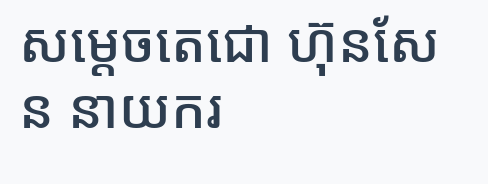សម្ដេចតេជោ ហ៊ុនសែន នាយករ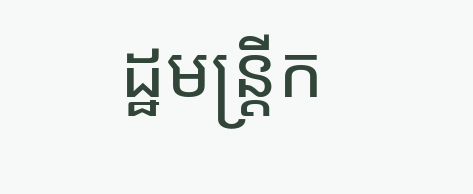ដ្ឋមន្រ្តីក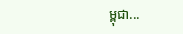ម្ពុជា...